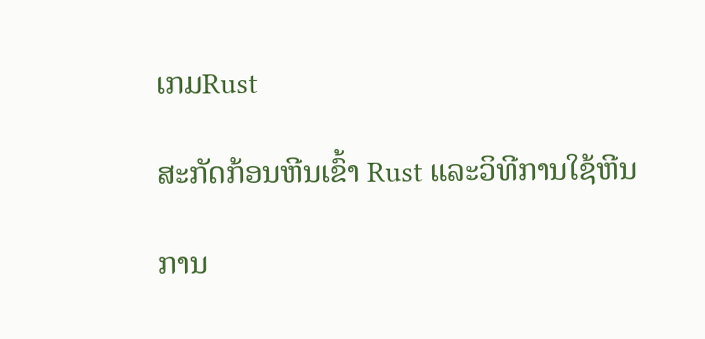ເກມRust

ສະກັດກ້ອນຫີນເຂົ້າ Rust ແລະວິທີການໃຊ້ຫີນ

ການ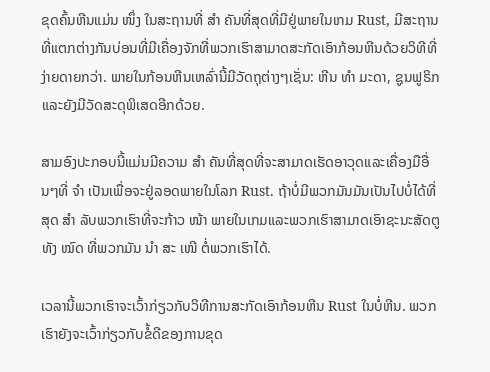ຂຸດຄົ້ນຫີນແມ່ນ ໜຶ່ງ ໃນສະຖານທີ່ ສຳ ຄັນທີ່ສຸດທີ່ມີຢູ່ພາຍໃນເກມ Rust, ມີສະຖານທີ່ແຕກຕ່າງກັນບ່ອນທີ່ມີເຄື່ອງຈັກທີ່ພວກເຮົາສາມາດສະກັດເອົາກ້ອນຫີນດ້ວຍວິທີທີ່ງ່າຍດາຍກວ່າ. ພາຍໃນກ້ອນຫີນເຫລົ່ານີ້ມີວັດຖຸຕ່າງໆເຊັ່ນ: ຫີນ ທຳ ມະດາ, ຊູນຟູຣິກແລະຍັງມີວັດສະດຸພິເສດອີກດ້ວຍ.

ສາມອົງປະກອບນີ້ແມ່ນມີຄວາມ ສຳ ຄັນທີ່ສຸດທີ່ຈະສາມາດເຮັດອາວຸດແລະເຄື່ອງມືອື່ນໆທີ່ ຈຳ ເປັນເພື່ອຈະຢູ່ລອດພາຍໃນໂລກ Rust. ຖ້າບໍ່ມີພວກມັນມັນເປັນໄປບໍ່ໄດ້ທີ່ສຸດ ສຳ ລັບພວກເຮົາທີ່ຈະກ້າວ ໜ້າ ພາຍໃນເກມແລະພວກເຮົາສາມາດເອົາຊະນະສັດຕູທັງ ໝົດ ທີ່ພວກມັນ ນຳ ສະ ເໜີ ຕໍ່ພວກເຮົາໄດ້.

ເວລານີ້ພວກເຮົາຈະເວົ້າກ່ຽວກັບວິທີການສະກັດເອົາກ້ອນຫີນ Rust ໃນບໍ່ຫີນ. ພວກເຮົາຍັງຈະເວົ້າກ່ຽວກັບຂໍ້ດີຂອງການຂຸດ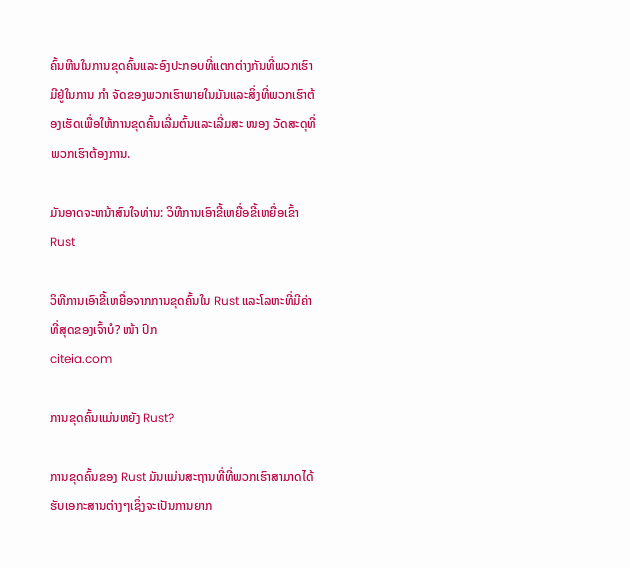ຄົ້ນຫີນໃນການຂຸດຄົ້ນແລະອົງປະກອບທີ່ແຕກຕ່າງກັນທີ່ພວກເຮົາມີຢູ່ໃນການ ກຳ ຈັດຂອງພວກເຮົາພາຍໃນມັນແລະສິ່ງທີ່ພວກເຮົາຕ້ອງເຮັດເພື່ອໃຫ້ການຂຸດຄົ້ນເລີ່ມຕົ້ນແລະເລີ່ມສະ ໜອງ ວັດສະດຸທີ່ພວກເຮົາຕ້ອງການ.

ມັນອາດຈະຫນ້າສົນໃຈທ່ານ: ວິທີການເອົາຂີ້ເຫຍື່ອຂີ້ເຫຍື່ອເຂົ້າ Rust

ວິທີການເອົາຂີ້ເຫຍື່ອຈາກການຂຸດຄົ້ນໃນ Rust ແລະໂລຫະທີ່ມີຄ່າທີ່ສຸດຂອງເຈົ້າບໍ? ໜ້າ ປົກ
citeia.com

ການຂຸດຄົ້ນແມ່ນຫຍັງ Rust?

ການຂຸດຄົ້ນຂອງ Rust ມັນແມ່ນສະຖານທີ່ທີ່ພວກເຮົາສາມາດໄດ້ຮັບເອກະສານຕ່າງໆເຊິ່ງຈະເປັນການຍາກ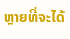ຫຼາຍທີ່ຈະໄດ້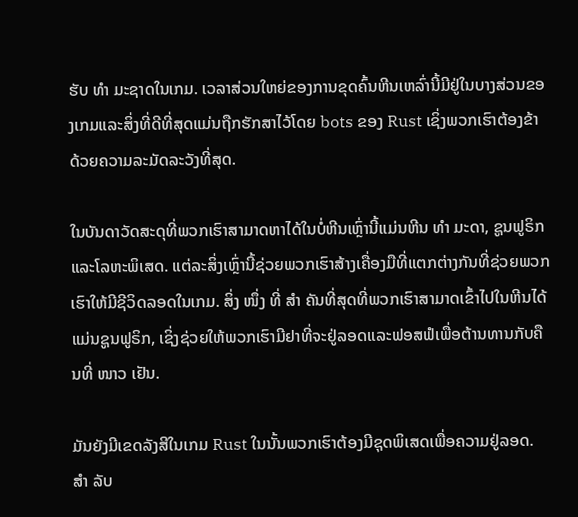ຮັບ ທຳ ມະຊາດໃນເກມ. ເວລາສ່ວນໃຫຍ່ຂອງການຂຸດຄົ້ນຫີນເຫລົ່ານີ້ມີຢູ່ໃນບາງສ່ວນຂອງເກມແລະສິ່ງທີ່ດີທີ່ສຸດແມ່ນຖືກຮັກສາໄວ້ໂດຍ bots ຂອງ Rust ເຊິ່ງພວກເຮົາຕ້ອງຂ້າດ້ວຍຄວາມລະມັດລະວັງທີ່ສຸດ.

ໃນບັນດາວັດສະດຸທີ່ພວກເຮົາສາມາດຫາໄດ້ໃນບໍ່ຫີນເຫຼົ່ານີ້ແມ່ນຫີນ ທຳ ມະດາ, ຊູນຟູຣິກແລະໂລຫະພິເສດ. ແຕ່ລະສິ່ງເຫຼົ່ານີ້ຊ່ວຍພວກເຮົາສ້າງເຄື່ອງມືທີ່ແຕກຕ່າງກັນທີ່ຊ່ວຍພວກເຮົາໃຫ້ມີຊີວິດລອດໃນເກມ. ສິ່ງ ໜຶ່ງ ທີ່ ສຳ ຄັນທີ່ສຸດທີ່ພວກເຮົາສາມາດເຂົ້າໄປໃນຫີນໄດ້ແມ່ນຊູນຟູຣິກ, ເຊິ່ງຊ່ວຍໃຫ້ພວກເຮົາມີຢາທີ່ຈະຢູ່ລອດແລະຟອສຟໍເພື່ອຕ້ານທານກັບຄືນທີ່ ໜາວ ເຢັນ.

ມັນຍັງມີເຂດລັງສີໃນເກມ Rust ໃນນັ້ນພວກເຮົາຕ້ອງມີຊຸດພິເສດເພື່ອຄວາມຢູ່ລອດ. ສຳ ລັບ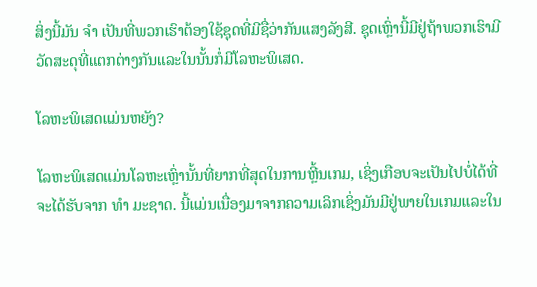ສິ່ງນີ້ມັນ ຈຳ ເປັນທີ່ພວກເຮົາຕ້ອງໃຊ້ຊຸດທີ່ມີຊື່ວ່າກັນແສງລັງສີ. ຊຸດເຫຼົ່ານີ້ມີຢູ່ຖ້າພວກເຮົາມີວັດສະດຸທີ່ແຕກຕ່າງກັນແລະໃນນັ້ນກໍ່ມີໂລຫະພິເສດ.

ໂລຫະພິເສດແມ່ນຫຍັງ?

ໂລຫະພິເສດແມ່ນໂລຫະເຫຼົ່ານັ້ນທີ່ຍາກທີ່ສຸດໃນການຫຼີ້ນເກມ, ເຊິ່ງເກືອບຈະເປັນໄປບໍ່ໄດ້ທີ່ຈະໄດ້ຮັບຈາກ ທຳ ມະຊາດ. ນີ້ແມ່ນເນື່ອງມາຈາກຄວາມເລິກເຊິ່ງມັນມີຢູ່ພາຍໃນເກມແລະໃນ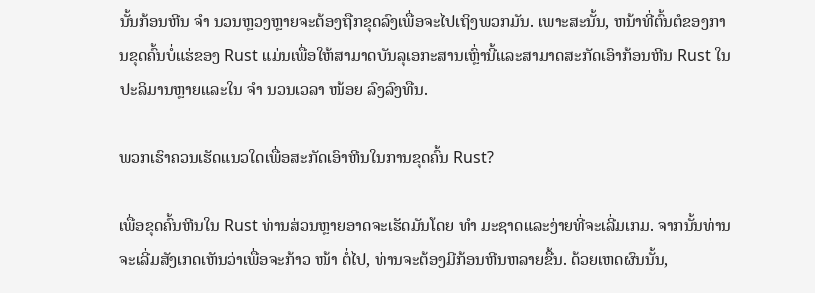ນັ້ນກ້ອນຫີນ ຈຳ ນວນຫຼວງຫຼາຍຈະຕ້ອງຖືກຂຸດລົງເພື່ອຈະໄປເຖິງພວກມັນ. ເພາະສະນັ້ນ, ຫນ້າທີ່ຕົ້ນຕໍຂອງການຂຸດຄົ້ນບໍ່ແຮ່ຂອງ Rust ແມ່ນເພື່ອໃຫ້ສາມາດບັນລຸເອກະສານເຫຼົ່ານີ້ແລະສາມາດສະກັດເອົາກ້ອນຫີນ Rust ໃນປະລິມານຫຼາຍແລະໃນ ຈຳ ນວນເວລາ ໜ້ອຍ ລົງລົງທືນ.

ພວກເຮົາຄວນເຮັດແນວໃດເພື່ອສະກັດເອົາຫີນໃນການຂຸດຄົ້ນ Rust?

ເພື່ອຂຸດຄົ້ນຫີນໃນ Rust ທ່ານສ່ວນຫຼາຍອາດຈະເຮັດມັນໂດຍ ທຳ ມະຊາດແລະງ່າຍທີ່ຈະເລີ່ມເກມ. ຈາກນັ້ນທ່ານຈະເລີ່ມສັງເກດເຫັນວ່າເພື່ອຈະກ້າວ ໜ້າ ຕໍ່ໄປ, ທ່ານຈະຕ້ອງມີກ້ອນຫີນຫລາຍຂື້ນ. ດ້ວຍເຫດຜົນນັ້ນ,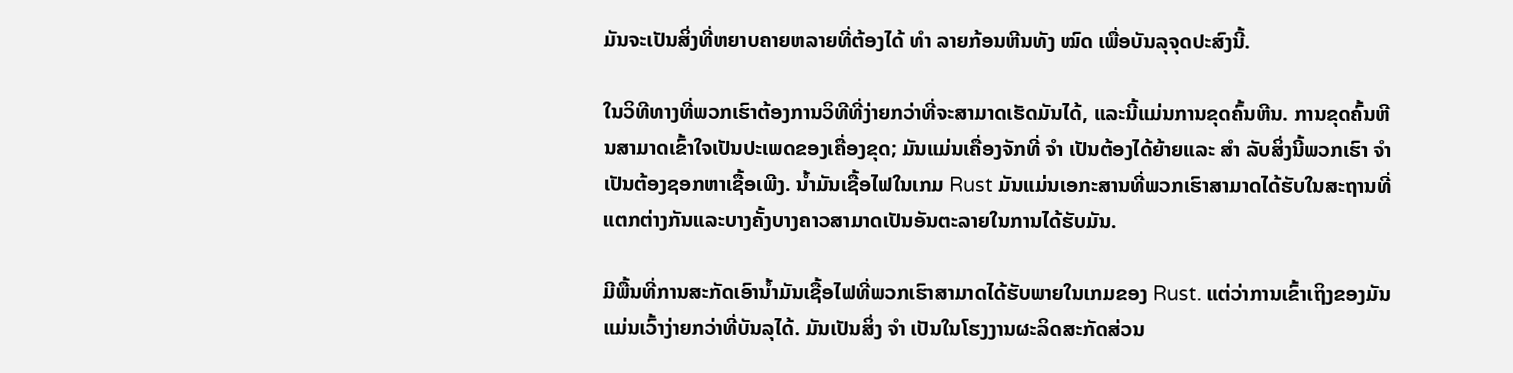ມັນຈະເປັນສິ່ງທີ່ຫຍາບຄາຍຫລາຍທີ່ຕ້ອງໄດ້ ທຳ ລາຍກ້ອນຫີນທັງ ໝົດ ເພື່ອບັນລຸຈຸດປະສົງນີ້.

ໃນວິທີທາງທີ່ພວກເຮົາຕ້ອງການວິທີທີ່ງ່າຍກວ່າທີ່ຈະສາມາດເຮັດມັນໄດ້, ແລະນີ້ແມ່ນການຂຸດຄົ້ນຫີນ. ການຂຸດຄົ້ນຫີນສາມາດເຂົ້າໃຈເປັນປະເພດຂອງເຄື່ອງຂຸດ; ມັນແມ່ນເຄື່ອງຈັກທີ່ ຈຳ ເປັນຕ້ອງໄດ້ຍ້າຍແລະ ສຳ ລັບສິ່ງນີ້ພວກເຮົາ ຈຳ ເປັນຕ້ອງຊອກຫາເຊື້ອເພີງ. ນໍ້າມັນເຊື້ອໄຟໃນເກມ Rust ມັນແມ່ນເອກະສານທີ່ພວກເຮົາສາມາດໄດ້ຮັບໃນສະຖານທີ່ແຕກຕ່າງກັນແລະບາງຄັ້ງບາງຄາວສາມາດເປັນອັນຕະລາຍໃນການໄດ້ຮັບມັນ.

ມີພື້ນທີ່ການສະກັດເອົານໍ້າມັນເຊື້ອໄຟທີ່ພວກເຮົາສາມາດໄດ້ຮັບພາຍໃນເກມຂອງ Rust. ແຕ່ວ່າການເຂົ້າເຖິງຂອງມັນແມ່ນເວົ້າງ່າຍກວ່າທີ່ບັນລຸໄດ້. ມັນເປັນສິ່ງ ຈຳ ເປັນໃນໂຮງງານຜະລິດສະກັດສ່ວນ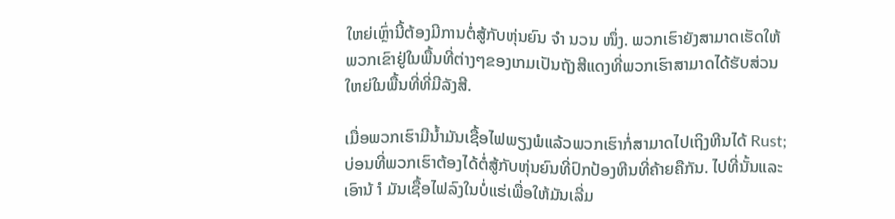ໃຫຍ່ເຫຼົ່ານີ້ຕ້ອງມີການຕໍ່ສູ້ກັບຫຸ່ນຍົນ ຈຳ ນວນ ໜຶ່ງ. ພວກເຮົາຍັງສາມາດເຮັດໃຫ້ພວກເຂົາຢູ່ໃນພື້ນທີ່ຕ່າງໆຂອງເກມເປັນຖັງສີແດງທີ່ພວກເຮົາສາມາດໄດ້ຮັບສ່ວນໃຫຍ່ໃນພື້ນທີ່ທີ່ມີລັງສີ.

ເມື່ອພວກເຮົາມີນໍ້າມັນເຊື້ອໄຟພຽງພໍແລ້ວພວກເຮົາກໍ່ສາມາດໄປເຖິງຫີນໄດ້ Rust; ບ່ອນທີ່ພວກເຮົາຕ້ອງໄດ້ຕໍ່ສູ້ກັບຫຸ່ນຍົນທີ່ປົກປ້ອງຫີນທີ່ຄ້າຍຄືກັນ. ໄປທີ່ນັ້ນແລະເອົານ້ ຳ ມັນເຊື້ອໄຟລົງໃນບໍ່ແຮ່ເພື່ອໃຫ້ມັນເລີ່ມ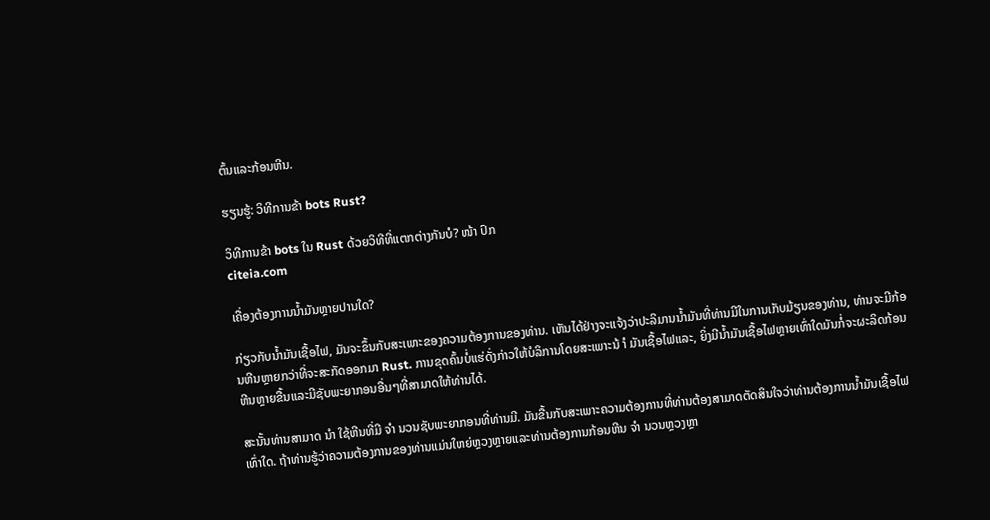ຕົ້ນແລະກ້ອນຫີນ.

ຮຽນຮູ້: ວິທີການຂ້າ bots Rust?

ວິທີການຂ້າ bots ໃນ Rust ດ້ວຍວິທີທີ່ແຕກຕ່າງກັນບໍ? ໜ້າ ປົກ
citeia.com

ເຄື່ອງຕ້ອງການນໍ້າມັນຫຼາຍປານໃດ?

ກ່ຽວກັບນໍ້າມັນເຊື້ອໄຟ, ມັນຈະຂຶ້ນກັບສະເພາະຂອງຄວາມຕ້ອງການຂອງທ່ານ. ເຫັນໄດ້ຢ່າງຈະແຈ້ງວ່າປະລິມານນໍ້າມັນທີ່ທ່ານມີໃນການເກັບມ້ຽນຂອງທ່ານ, ທ່ານຈະມີກ້ອນຫີນຫຼາຍກວ່າທີ່ຈະສະກັດອອກມາ Rust. ການຂຸດຄົ້ນບໍ່ແຮ່ດັ່ງກ່າວໃຫ້ບໍລິການໂດຍສະເພາະນ້ ຳ ມັນເຊື້ອໄຟແລະ, ຍິ່ງມີນໍ້າມັນເຊື້ອໄຟຫຼາຍເທົ່າໃດມັນກໍ່ຈະຜະລິດກ້ອນຫີນຫຼາຍຂື້ນແລະມີຊັບພະຍາກອນອື່ນໆທີ່ສາມາດໃຫ້ທ່ານໄດ້.

ສະນັ້ນທ່ານສາມາດ ນຳ ໃຊ້ຫີນທີ່ມີ ຈຳ ນວນຊັບພະຍາກອນທີ່ທ່ານມີ. ມັນຂື້ນກັບສະເພາະຄວາມຕ້ອງການທີ່ທ່ານຕ້ອງສາມາດຕັດສິນໃຈວ່າທ່ານຕ້ອງການນໍ້າມັນເຊື້ອໄຟເທົ່າໃດ. ຖ້າທ່ານຮູ້ວ່າຄວາມຕ້ອງການຂອງທ່ານແມ່ນໃຫຍ່ຫຼວງຫຼາຍແລະທ່ານຕ້ອງການກ້ອນຫີນ ຈຳ ນວນຫຼວງຫຼາ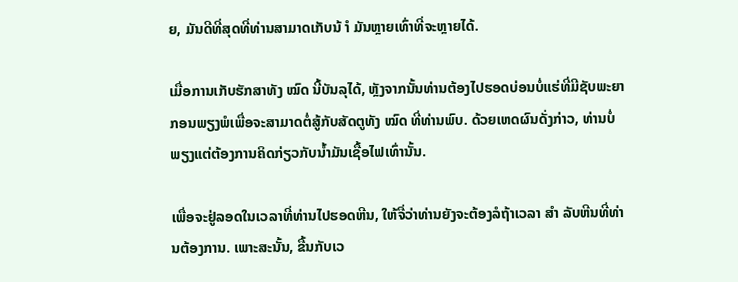ຍ, ມັນດີທີ່ສຸດທີ່ທ່ານສາມາດເກັບນ້ ຳ ມັນຫຼາຍເທົ່າທີ່ຈະຫຼາຍໄດ້.

ເມື່ອການເກັບຮັກສາທັງ ໝົດ ນີ້ບັນລຸໄດ້, ຫຼັງຈາກນັ້ນທ່ານຕ້ອງໄປຮອດບ່ອນບໍ່ແຮ່ທີ່ມີຊັບພະຍາກອນພຽງພໍເພື່ອຈະສາມາດຕໍ່ສູ້ກັບສັດຕູທັງ ໝົດ ທີ່ທ່ານພົບ. ດ້ວຍເຫດຜົນດັ່ງກ່າວ, ທ່ານບໍ່ພຽງແຕ່ຕ້ອງການຄິດກ່ຽວກັບນໍ້າມັນເຊື້ອໄຟເທົ່ານັ້ນ.

ເພື່ອຈະຢູ່ລອດໃນເວລາທີ່ທ່ານໄປຮອດຫີນ, ໃຫ້ຈື່ວ່າທ່ານຍັງຈະຕ້ອງລໍຖ້າເວລາ ສຳ ລັບຫີນທີ່ທ່ານຕ້ອງການ. ເພາະສະນັ້ນ, ຂື້ນກັບເວ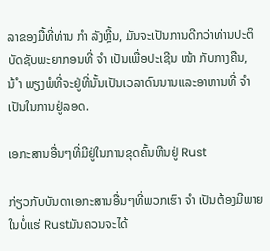ລາຂອງມື້ທີ່ທ່ານ ກຳ ລັງຫຼີ້ນ, ມັນຈະເປັນການດີກວ່າທ່ານປະຕິບັດຊັບພະຍາກອນທີ່ ຈຳ ເປັນເພື່ອປະເຊີນ ໜ້າ ກັບກາງຄືນ, ນ້ ຳ ພຽງພໍທີ່ຈະຢູ່ທີ່ນັ້ນເປັນເວລາດົນນານແລະອາຫານທີ່ ຈຳ ເປັນໃນການຢູ່ລອດ.

ເອກະສານອື່ນໆທີ່ມີຢູ່ໃນການຂຸດຄົ້ນຫີນຢູ່ Rust

ກ່ຽວກັບບັນດາເອກະສານອື່ນໆທີ່ພວກເຮົາ ຈຳ ເປັນຕ້ອງມີພາຍໃນບໍ່ແຮ່ Rustມັນຄວນຈະໄດ້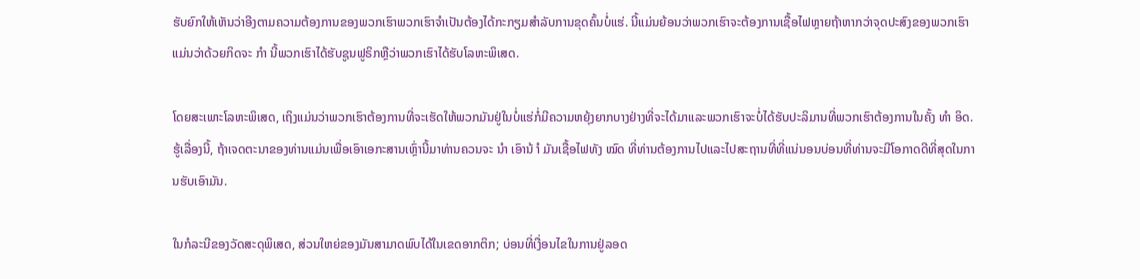ຮັບຍົກໃຫ້ເຫັນວ່າອີງຕາມຄວາມຕ້ອງການຂອງພວກເຮົາພວກເຮົາຈໍາເປັນຕ້ອງໄດ້ກະກຽມສໍາລັບການຂຸດຄົ້ນບໍ່ແຮ່. ນີ້ແມ່ນຍ້ອນວ່າພວກເຮົາຈະຕ້ອງການເຊື້ອໄຟຫຼາຍຖ້າຫາກວ່າຈຸດປະສົງຂອງພວກເຮົາແມ່ນວ່າດ້ວຍກິດຈະ ກຳ ນີ້ພວກເຮົາໄດ້ຮັບຊູນຟູຣິກຫຼືວ່າພວກເຮົາໄດ້ຮັບໂລຫະພິເສດ.

ໂດຍສະເພາະໂລຫະພິເສດ, ເຖິງແມ່ນວ່າພວກເຮົາຕ້ອງການທີ່ຈະເຮັດໃຫ້ພວກມັນຢູ່ໃນບໍ່ແຮ່ກໍ່ມີຄວາມຫຍຸ້ງຍາກບາງຢ່າງທີ່ຈະໄດ້ມາແລະພວກເຮົາຈະບໍ່ໄດ້ຮັບປະລິມານທີ່ພວກເຮົາຕ້ອງການໃນຄັ້ງ ທຳ ອິດ. ຮູ້ເລື່ອງນີ້, ຖ້າເຈດຕະນາຂອງທ່ານແມ່ນເພື່ອເອົາເອກະສານເຫຼົ່ານີ້ມາທ່ານຄວນຈະ ນຳ ເອົານ້ ຳ ມັນເຊື້ອໄຟທັງ ໝົດ ທີ່ທ່ານຕ້ອງການໄປແລະໄປສະຖານທີ່ທີ່ແນ່ນອນບ່ອນທີ່ທ່ານຈະມີໂອກາດດີທີ່ສຸດໃນການຮັບເອົາມັນ.

ໃນກໍລະນີຂອງວັດສະດຸພິເສດ, ສ່ວນໃຫຍ່ຂອງມັນສາມາດພົບໄດ້ໃນເຂດອາກຕິກ; ບ່ອນທີ່ເງື່ອນໄຂໃນການຢູ່ລອດ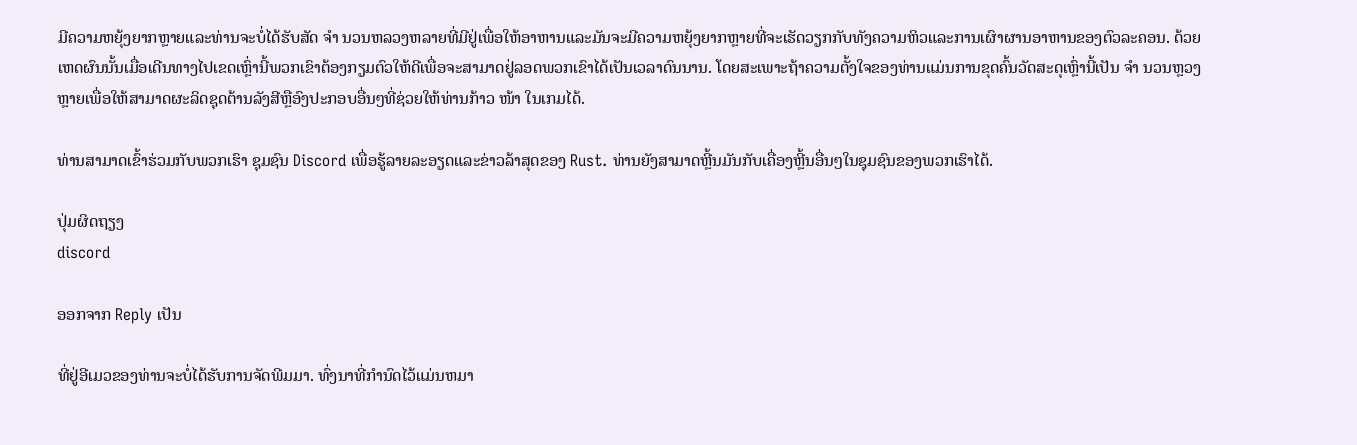ມີຄວາມຫຍຸ້ງຍາກຫຼາຍແລະທ່ານຈະບໍ່ໄດ້ຮັບສັດ ຈຳ ນວນຫລວງຫລາຍທີ່ມີຢູ່ເພື່ອໃຫ້ອາຫານແລະມັນຈະມີຄວາມຫຍຸ້ງຍາກຫຼາຍທີ່ຈະເຮັດວຽກກັບທັງຄວາມຫິວແລະການເຜົາຜານອາຫານຂອງຕົວລະຄອນ. ດ້ວຍເຫດຜົນນັ້ນເມື່ອເດີນທາງໄປເຂດເຫຼົ່ານີ້ພວກເຂົາຕ້ອງກຽມຕົວໃຫ້ດີເພື່ອຈະສາມາດຢູ່ລອດພວກເຂົາໄດ້ເປັນເວລາດົນນານ. ໂດຍສະເພາະຖ້າຄວາມຕັ້ງໃຈຂອງທ່ານແມ່ນການຂຸດຄົ້ນວັດສະດຸເຫຼົ່ານີ້ເປັນ ຈຳ ນວນຫຼວງຫຼາຍເພື່ອໃຫ້ສາມາດຜະລິດຊຸດຕ້ານລັງສີຫຼືອົງປະກອບອື່ນໆທີ່ຊ່ວຍໃຫ້ທ່ານກ້າວ ໜ້າ ໃນເກມໄດ້.

ທ່ານສາມາດເຂົ້າຮ່ວມກັບພວກເຮົາ ຊຸມຊົນ Discord ເພື່ອຮູ້ລາຍລະອຽດແລະຂ່າວລ້າສຸດຂອງ Rust. ທ່ານຍັງສາມາດຫຼີ້ນມັນກັບເຄື່ອງຫຼີ້ນອື່ນໆໃນຊຸມຊົນຂອງພວກເຮົາໄດ້.

ປຸ່ມຜິດຖຽງ
discord

ອອກຈາກ Reply ເປັນ

ທີ່ຢູ່ອີເມວຂອງທ່ານຈະບໍ່ໄດ້ຮັບການຈັດພີມມາ. ທົ່ງນາທີ່ກໍານົດໄວ້ແມ່ນຫມາ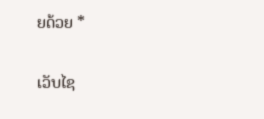ຍດ້ວຍ *

ເວັບໄຊ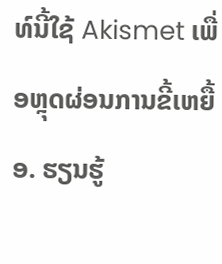ທ໌ນີ້ໃຊ້ Akismet ເພື່ອຫຼຸດຜ່ອນການຂີ້ເຫຍື້ອ. ຮຽນຮູ້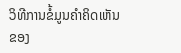ວິທີການຂໍ້ມູນຄໍາຄິດເຫັນຂອງ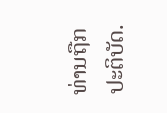ທ່ານຖືກປະຕິບັດ.